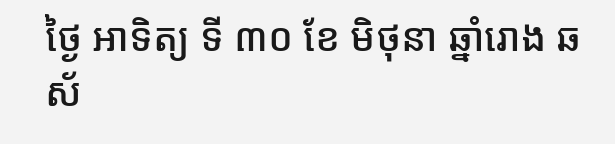ថ្ងៃ អាទិត្យ ទី ៣០ ខែ មិថុនា ឆ្នាំរោង ឆស័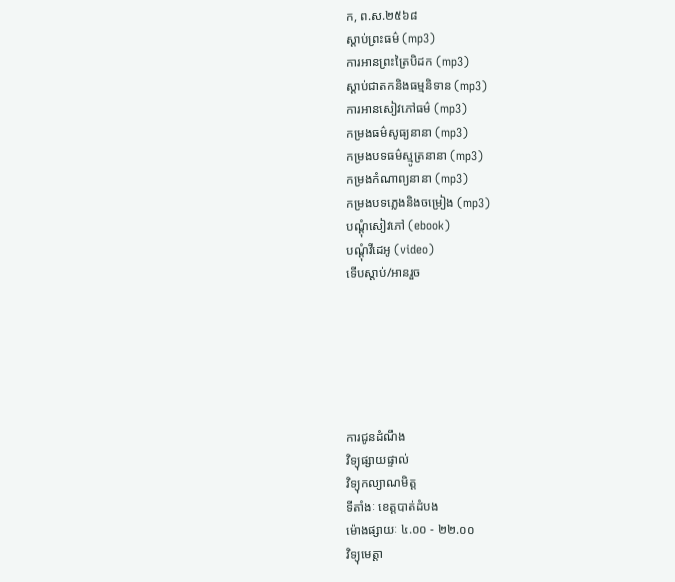ក, ព.ស.២៥៦៨
ស្តាប់ព្រះធម៌ (mp3)
ការអានព្រះត្រៃបិដក (mp3)
ស្តាប់ជាតកនិងធម្មនិទាន (mp3)
ការអានសៀវភៅធម៌ (mp3)
កម្រងធម៌សូធ្យនានា (mp3)
កម្រងបទធម៌ស្មូត្រនានា (mp3)
កម្រងកំណាព្យនានា (mp3)
កម្រងបទភ្លេងនិងចម្រៀង (mp3)
បណ្តុំសៀវភៅ (ebook)
បណ្តុំវីដេអូ (video)
ទើបស្តាប់/អានរួច






ការជូនដំណឹង
វិទ្យុផ្សាយផ្ទាល់
វិទ្យុកល្យាណមិត្ត
ទីតាំងៈ ខេត្តបាត់ដំបង
ម៉ោងផ្សាយៈ ៤.០០ - ២២.០០
វិទ្យុមេត្តា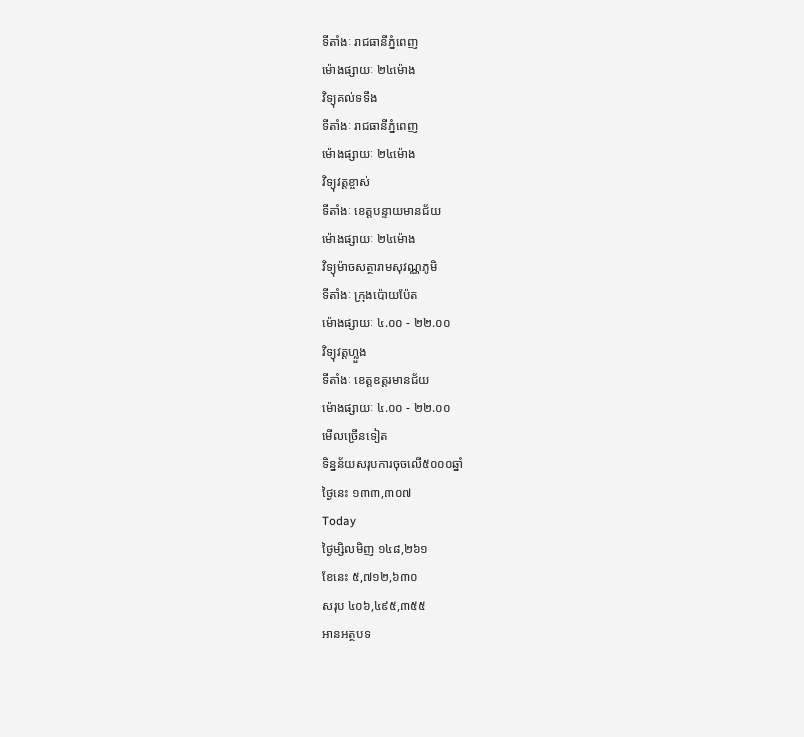ទីតាំងៈ រាជធានីភ្នំពេញ
ម៉ោងផ្សាយៈ ២៤ម៉ោង
វិទ្យុគល់ទទឹង
ទីតាំងៈ រាជធានីភ្នំពេញ
ម៉ោងផ្សាយៈ ២៤ម៉ោង
វិទ្យុវត្តខ្ចាស់
ទីតាំងៈ ខេត្តបន្ទាយមានជ័យ
ម៉ោងផ្សាយៈ ២៤ម៉ោង
វិទ្យុម៉ាចសត្ថារាមសុវណ្ណភូមិ
ទីតាំងៈ ក្រុងប៉ោយប៉ែត
ម៉ោងផ្សាយៈ ៤.០០ - ២២.០០
វិទ្យុវត្តហ្លួង
ទីតាំងៈ ខេត្តឧត្តរមានជ័យ
ម៉ោងផ្សាយៈ ៤.០០ - ២២.០០
មើលច្រើនទៀត
ទិន្នន័យសរុបការចុចលើ៥០០០ឆ្នាំ
ថ្ងៃនេះ ១៣៣,៣០៧
Today
ថ្ងៃម្សិលមិញ ១៤៨,២៦១
ខែនេះ ៥,៧១២,៦៣០
សរុប ៤០៦,៤៩៥,៣៥៥
អានអត្ថបទ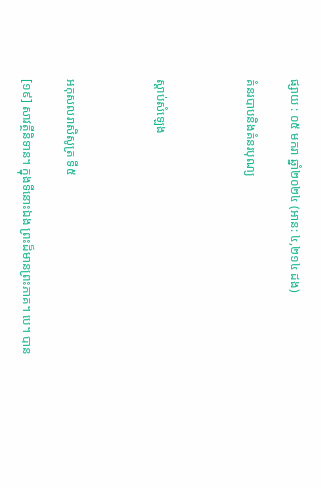ផ្សាយ : ០៥ មករា ឆ្នាំ២០២៤ (អាន: ៤,២១៤ ដង)

គំនរបាបនិងគំនរបុណ្យ



ស្តាប់សំឡេង



អកុសលរាសិសូត្រ ទី៥

[១៩] សាវត្ថីនិទាន។ ក្នុងទីនោះឯង ព្រះដ៏មានព្រះភាគ។ បេ។ បាន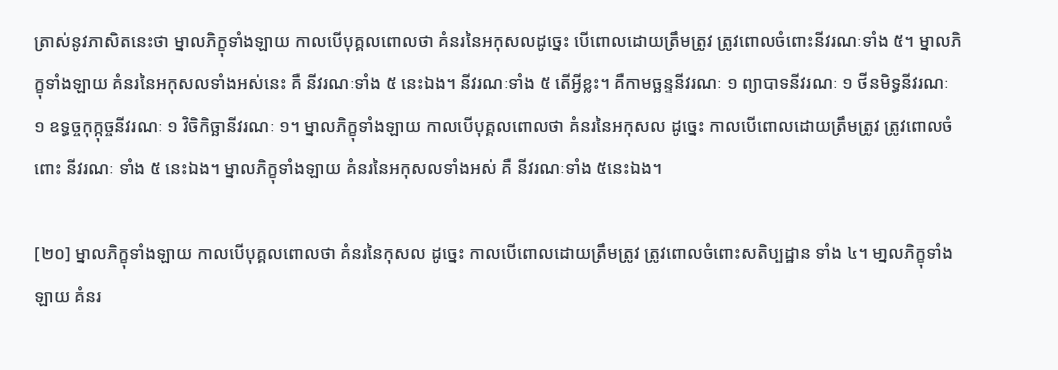ត្រាស់នូវភាសិតនេះថា ម្នាលភិក្ខុទាំងឡាយ កាលបើបុគ្គលពោលថា គំនរនៃអកុសលដូច្នេះ បើពោលដោយត្រឹមត្រូវ ត្រូវពោលចំពោះនីវរណៈទាំង ៥។ ម្នាលភិក្ខុទាំងឡាយ គំនរនៃអកុសលទាំងអស់នេះ គឺ នីវរណៈទាំង ៥ នេះឯង។ នីវរណៈទាំង ៥ តើអ្វីខ្លះ។ គឺកាមច្ឆន្ទនីវរណៈ ១ ព្យាបាទនីវរណៈ ១ ថីនមិទ្ធនីវរណៈ ១ ឧទ្ធច្ចកុក្កុច្ចនីវរណៈ ១ វិចិកិច្ឆានីវរណៈ ១។ ម្នាលភិក្ខុទាំងឡាយ កាលបើបុគ្គលពោលថា គំនរនៃអកុសល ដូច្នេះ កាលបើពោលដោយត្រឹមត្រូវ ត្រូវពោលចំពោះ នីវរណៈ ទាំង ៥ នេះឯង។ ម្នាលភិក្ខុទាំងឡាយ គំនរនៃអកុសលទាំងអស់ គឺ នីវរណៈទាំង ៥នេះឯង។

[២០] ម្នាលភិក្ខុទាំងឡាយ កាលបើបុគ្គលពោលថា គំនរនៃកុសល ដូច្នេះ កាលបើពោលដោយត្រឹមត្រូវ ត្រូវពោលចំពោះសតិប្បដ្ឋាន ទាំង ៤។ មា្នលភិក្ខុទាំងឡាយ គំនរ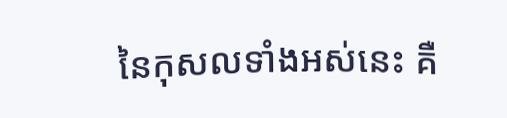នៃកុសលទាំងអស់នេះ គឺ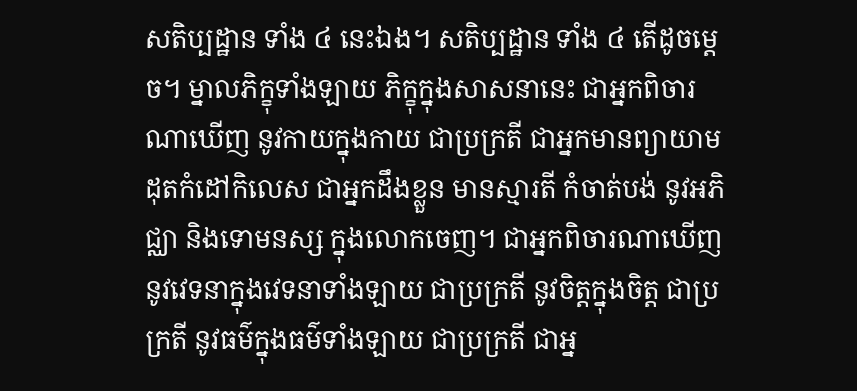សតិប្បដ្ឋាន ទាំង ៤ នេះឯង។ សតិប្បដ្ឋាន ទាំង ៤ តើដូចម្តេច។ ម្នាលភិក្ខុទាំងឡាយ ភិក្ខុក្នុងសាសនានេះ ជាអ្នកពិចារណាឃើញ នូវកាយក្នុងកាយ ជាប្រក្រតី ជាអ្នកមានព្យាយាម ដុតកំដៅកិលេស ជាអ្នកដឹងខ្លួន មានស្មារតី កំចាត់បង់ នូវអភិជ្ឈា និងទោមនស្ស ក្នុងលោកចេញ។ ជាអ្នកពិចារណាឃើញ នូវវេទនាក្នុងវេទនាទាំងឡាយ ជាប្រក្រតី នូវចិត្តក្នុងចិត្ត ជាប្រក្រតី នូវធម៌ក្នុងធម៌ទាំងឡាយ ជាប្រក្រតី ជាអ្ន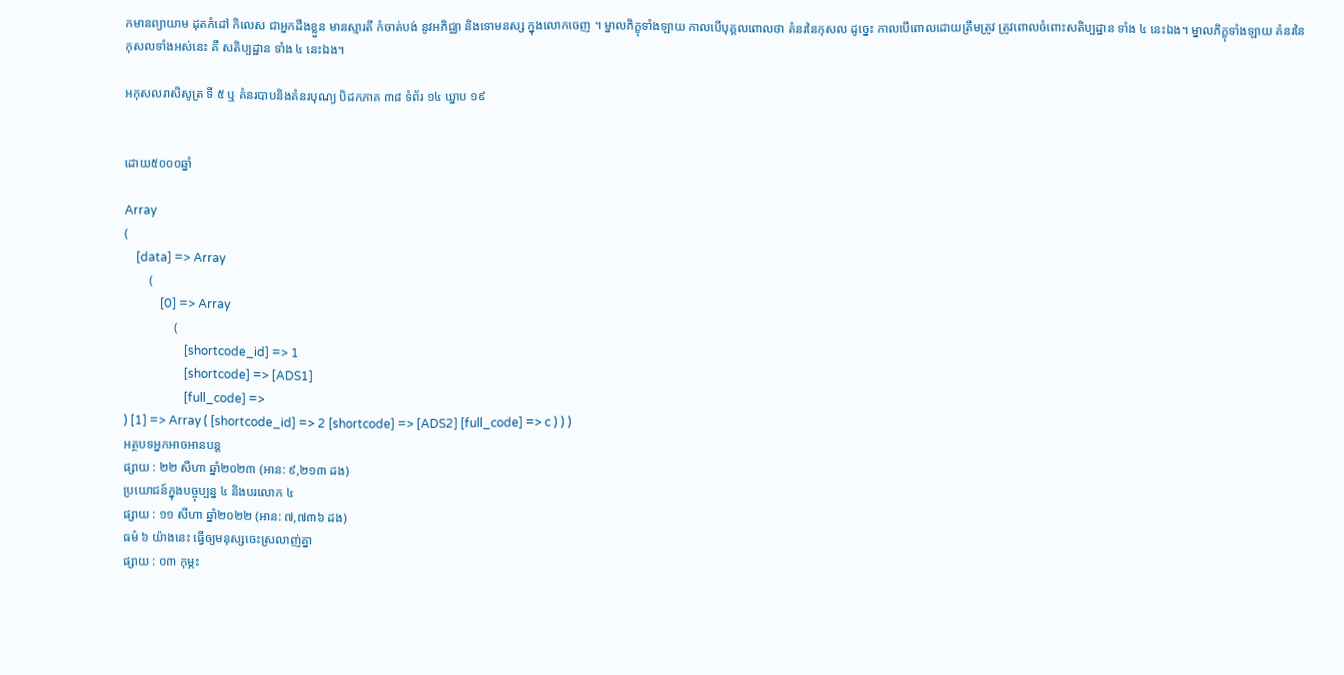កមានព្យាយាម ដុតកំដៅ កិលេស ជាអ្នកដឹងខ្លួន មានស្មារតី កំចាត់បង់ នូវអភិជ្ឈា និងទោមនស្ស ក្នុងលោកចេញ ។ ម្នាលភិក្ខុទាំងឡាយ កាលបើបុគ្គលពោលថា គំនរនៃកុសល ដូច្នេះ កាលបើពោលដោយត្រឹមត្រូវ ត្រូវពោលចំពោះសតិប្បដ្ឋាន ទាំង ៤ នេះឯង។ ម្នាលភិក្ខុទាំងឡាយ គំនរនៃកុសលទាំងអស់នេះ គឺ សតិប្បដ្ឋាន ទាំង ៤ នេះឯង។

អកុសលរាសិសូត្រ ទី ៥ ឬ គំនរបាបនិងគំនរបុណ្យ បិដកភាគ ៣៨ ទំព័រ ១៤ ឃ្នាប ១៩


ដោយ៥០០០ឆ្នាំ

Array
(
    [data] => Array
        (
            [0] => Array
                (
                    [shortcode_id] => 1
                    [shortcode] => [ADS1]
                    [full_code] =>
) [1] => Array ( [shortcode_id] => 2 [shortcode] => [ADS2] [full_code] => c ) ) )
អត្ថបទអ្នកអាចអានបន្ត
ផ្សាយ : ២២ សីហា ឆ្នាំ២០២៣ (អាន: ៩,២១៣ ដង)
ប្រយោជន៍ក្នុងបច្ចុប្បន្ន ៤ និងបរលោក ៤
ផ្សាយ : ១១ សីហា ឆ្នាំ២០២២ (អាន: ៧,៧៣៦ ដង)
ធម៌ ៦ យ៉ាងនេះ ធ្វើឲ្យមនុស្សចេះស្រលាញ់គ្នា
ផ្សាយ : ០៣ កុម្ភះ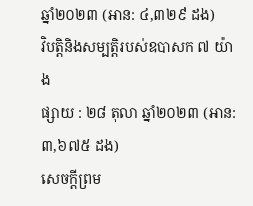ឆ្នាំ២០២៣ (អាន: ៤,៣២៩ ដង)
វិបត្តិនិងសម្បត្តិរបស់ឧបាសក ៧ យ៉ាង
ផ្សាយ : ២៨ តុលា ឆ្នាំ២០២៣ (អាន: ៣,៦៧៥ ដង)
សេចក្តីព្រម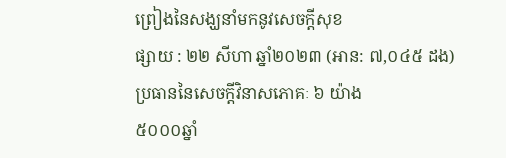ព្រៀងនៃសង្ឃនាំមកនូវសេចក្តីសុខ
ផ្សាយ : ២២ សីហា ឆ្នាំ២០២៣ (អាន: ៧,០៤៥ ដង)
ប្រធាននៃសេចក្តីវិនាសភោគៈ ៦ យ៉ាង
៥០០០ឆ្នាំ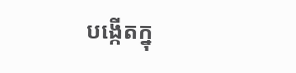បង្កើតក្នុ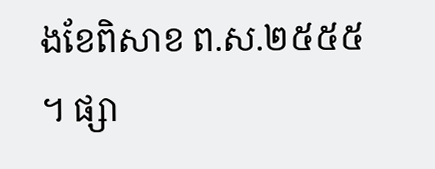ងខែពិសាខ ព.ស.២៥៥៥ ។ ផ្សា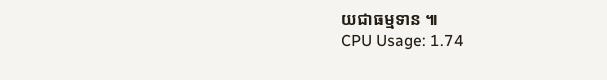យជាធម្មទាន ៕
CPU Usage: 1.74